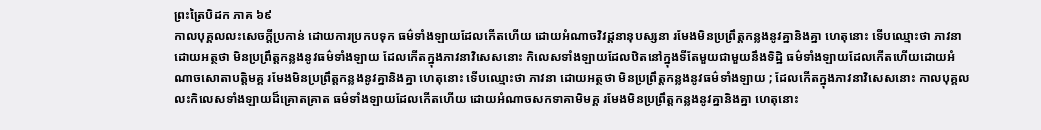ព្រះត្រៃបិដក ភាគ ៦៩
កាលបុគ្គលលះសេចក្តីប្រកាន់ ដោយការប្រកបទុក ធម៌ទាំងឡាយដែលកើតហើយ ដោយអំណាចវិវដ្ដនានុបស្សនា រមែងមិនប្រព្រឹត្តកន្លងនូវគ្នានិងគ្នា ហេតុនោះ ទើបឈ្មោះថា ភាវនា ដោយអត្ថថា មិនប្រព្រឹត្តកន្លងនូវធម៌ទាំងឡាយ ដែលកើតក្នុងភាវនាវិសេសនោះ កិលេសទាំងឡាយដែលឋិតនៅក្នុងទីតែមួយជាមួយនឹងទិដ្ឋិ ធម៌ទាំងឡាយដែលកើតហើយដោយអំណាចសោតាបត្តិមគ្គ រមែងមិនប្រព្រឹត្តកន្លងនូវគ្នានិងគ្នា ហេតុនោះ ទើបឈ្មោះថា ភាវនា ដោយអត្ថថា មិនប្រព្រឹត្តកន្លងនូវធម៌ទាំងឡាយ ; ដែលកើតក្នុងភាវនាវិសេសនោះ កាលបុគ្គលលះកិលេសទាំងឡាយដ៏គ្រោតគ្រាត ធម៌ទាំងឡាយដែលកើតហើយ ដោយអំណាចសកទាគាមិមគ្គ រមែងមិនប្រព្រឹត្តកន្លងនូវគ្នានិងគ្នា ហេតុនោះ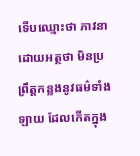ទើបឈ្មោះថា ភាវនា ដោយអត្ថថា មិនប្រព្រឹត្តកន្លងនូវធម៌ទាំងឡាយ ដែលកើតក្នុង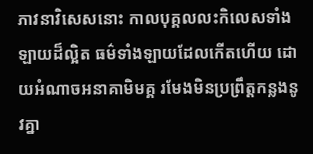ភាវនាវិសេសនោះ កាលបុគ្គលលះកិលេសទាំងឡាយដ៏ល្អិត ធម៌ទាំងឡាយដែលកើតហើយ ដោយអំណាចអនាគាមិមគ្គ រមែងមិនប្រព្រឹត្តកន្លងនូវគ្នា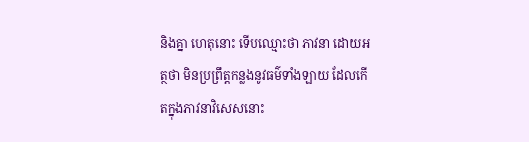និងគ្នា ហេតុនោះ ទើបឈ្មោះថា ភាវនា ដោយអត្ថថា មិនប្រព្រឹត្តកន្លងនូវធម៌ទាំងឡាយ ដែលកើតក្នុងភាវនាវិសេសនោះ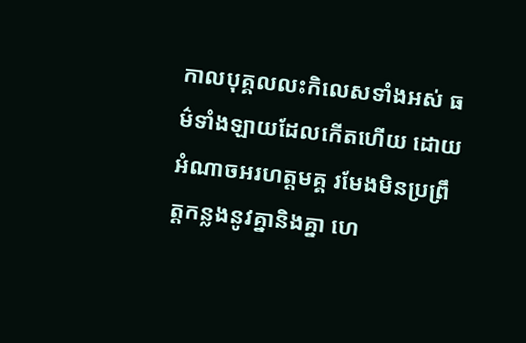កាលបុគ្គលលះកិលេសទាំងអស់ ធម៌ទាំងឡាយដែលកើតហើយ ដោយអំណាចអរហត្តមគ្គ រមែងមិនប្រព្រឹត្តកន្លងនូវគ្នានិងគ្នា ហេ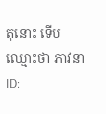តុនោះ ទើបឈ្មោះថា ភាវនា
ID: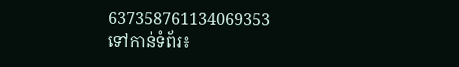637358761134069353
ទៅកាន់ទំព័រ៖